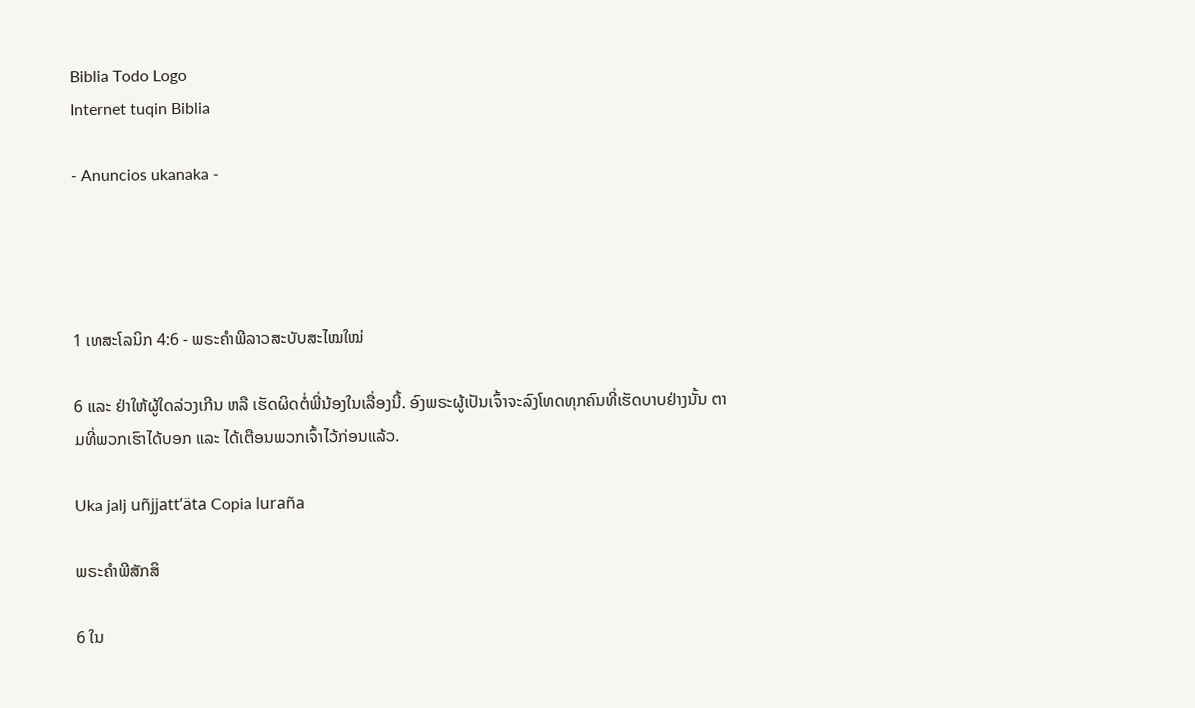Biblia Todo Logo
Internet tuqin Biblia

- Anuncios ukanaka -




1 ເທສະໂລນິກ 4:6 - ພຣະຄຳພີລາວສະບັບສະໄໝໃໝ່

6 ແລະ ຢ່າໃຫ້ຜູ້ໃດລ່ວງເກີນ ຫລື ເຮັດຜິດຕໍ່ພີ່ນ້ອງໃນເລື່ອງນີ້. ອົງພຣະຜູ້ເປັນເຈົ້າຈະລົງໂທດທຸກຄົນທີ່ເຮັດບາບຢ່າງນັ້ນ ຕາມທີ່ພວກເຮົາໄດ້ບອກ ແລະ ໄດ້ເຕືອນພວກເຈົ້າໄວ້ກ່ອນແລ້ວ.

Uka jalj uñjjattʼäta Copia luraña

ພຣະຄຳພີສັກສິ

6 ໃນ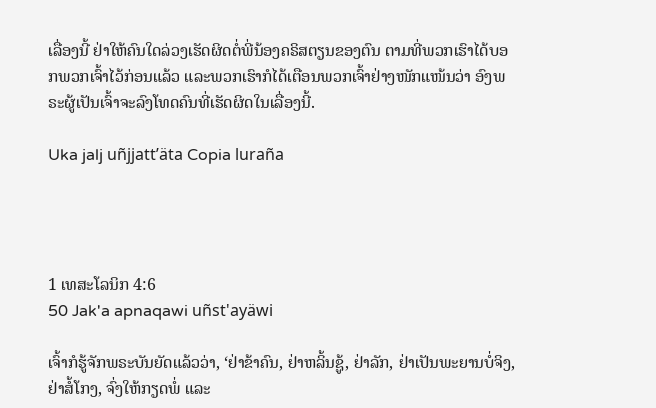ເລື່ອງນີ້ ຢ່າໃຫ້ຄົນໃດລ່ວງເຮັດຜິດຕໍ່ພີ່ນ້ອງຄຣິສຕຽນຂອງຕົນ ຕາມທີ່ພວກເຮົາໄດ້ບອກພວກເຈົ້າໄວ້ກ່ອນແລ້ວ ແລະພວກເຮົາກໍໄດ້ເຕືອນພວກເຈົ້າຢ່າງໜັກແໜ້ນວ່າ ອົງພຣະຜູ້ເປັນເຈົ້າຈະລົງໂທດຄົນທີ່ເຮັດຜິດໃນເລື່ອງນີ້.

Uka jalj uñjjattʼäta Copia luraña




1 ເທສະໂລນິກ 4:6
50 Jak'a apnaqawi uñst'ayäwi

ເຈົ້າກໍຮູ້ຈັກພຣະບັນຍັດແລ້ວວ່າ, ‘ຢ່າຂ້າຄົນ, ຢ່າຫລິ້ນຊູ້, ຢ່າລັກ, ຢ່າເປັນພະຍານບໍ່ຈິງ, ຢ່າສໍ້ໂກງ, ຈົ່ງໃຫ້ກຽດພໍ່ ແລະ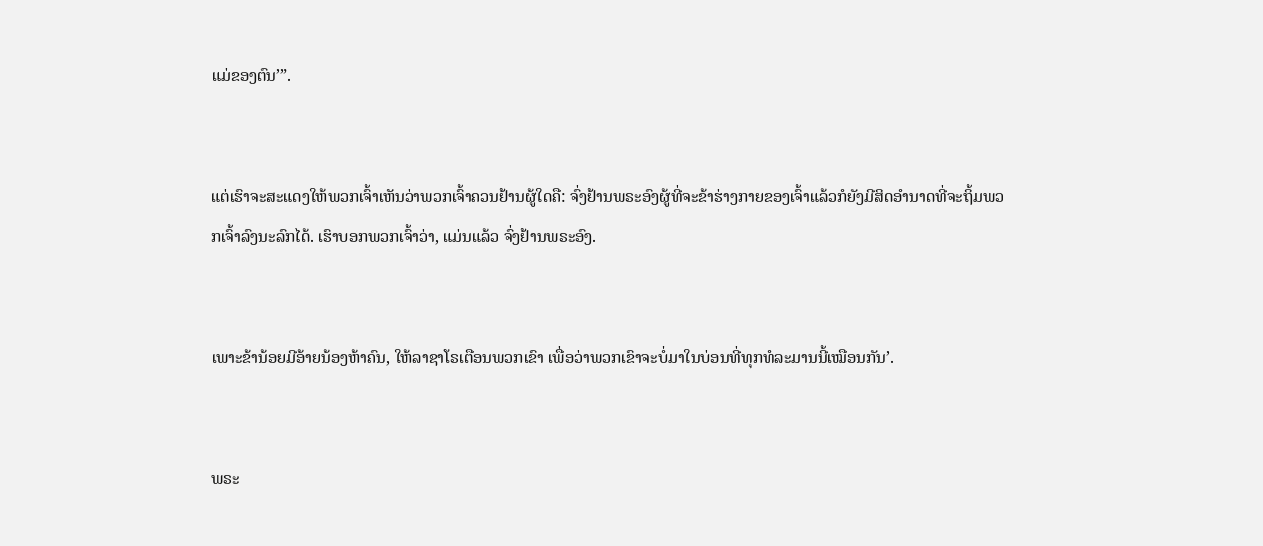ແມ່ຂອງຕົນ’”.


ແຕ່ເຮົາຈະສະແດງໃຫ້ພວກເຈົ້າເຫັນວ່າພວກເຈົ້າຄວນຢ້ານຜູ້ໃດຄື: ຈົ່ງຢ້ານພຣະອົງຜູ້ທີ່ຈະຂ້າຮ່າງກາຍຂອງເຈົ້າແລ້ວກໍຍັງມີສິດອຳນາດທີ່ຈະຖິ້ມພວກເຈົ້າລົງນະລົກໄດ້. ເຮົາບອກພວກເຈົ້າວ່າ, ແມ່ນແລ້ວ ຈົ່ງຢ້ານພຣະອົງ.


ເພາະຂ້ານ້ອຍມີອ້າຍນ້ອງຫ້າຄົນ, ໃຫ້ລາຊາໂຣເຕືອນພວກເຂົາ ເພື່ອວ່າພວກເຂົາຈະບໍ່ມາໃນບ່ອນທີ່ທຸກທໍລະມານນີ້ເໝືອນກັນ’.


ພຣະ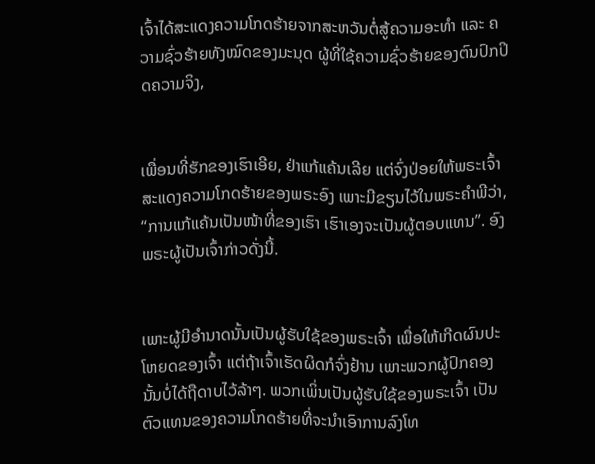ເຈົ້າໄດ້ສະແດງຄວາມໂກດຮ້າຍຈາກສະຫວັນຕໍ່ສູ້ຄວາມອະທຳ ແລະ ຄວາມຊົ່ວຮ້າຍທັງໝົດຂອງມະນຸດ ຜູ້ທີ່ໃຊ້ຄວາມຊົ່ວຮ້າຍຂອງຕົນປົກປິດຄວາມຈິງ,


ເພື່ອນທີ່ຮັກຂອງເຮົາເອີຍ, ຢ່າແກ້ແຄ້ນເລີຍ ແຕ່ຈົ່ງປ່ອຍໃຫ້ພຣະເຈົ້າສະແດງຄວາມໂກດຮ້າຍຂອງພຣະອົງ ເພາະມີຂຽນໄວ້ໃນພຣະຄຳພີວ່າ, “ການແກ້ແຄ້ນເປັນໜ້າທີ່ຂອງເຮົາ ເຮົາເອງຈະເປັນຜູ້ຕອບແທນ”. ອົງພຣະຜູ້ເປັນເຈົ້າກ່າວດັ່ງນີ້.


ເພາະຜູ້ມີອຳນາດນັ້ນເປັນຜູ້ຮັບໃຊ້ຂອງພຣະເຈົ້າ ເພື່ອໃຫ້ເກີດຜົນປະໂຫຍດຂອງເຈົ້າ ແຕ່ຖ້າເຈົ້າເຮັດຜິດກໍຈົ່ງຢ້ານ ເພາະພວກຜູ້ປົກຄອງນັ້ນບໍ່ໄດ້ຖືດາບໄວ້ລ້າໆ. ພວກເພິ່ນເປັນຜູ້ຮັບໃຊ້ຂອງພຣະເຈົ້າ ເປັນຕົວແທນຂອງຄວາມໂກດຮ້າຍທີ່ຈະນຳເອົາການລົງໂທ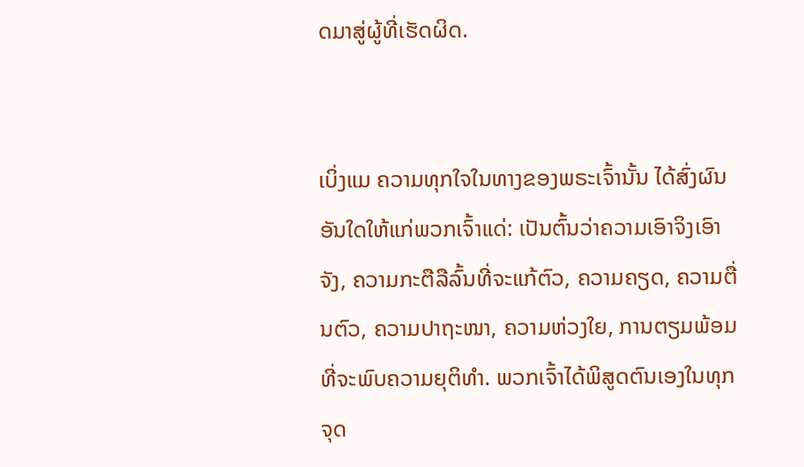ດມາສູ່ຜູ້ທີ່ເຮັດຜິດ.


ເບິ່ງແມ ຄວາມທຸກໃຈໃນທາງຂອງພຣະເຈົ້ານັ້ນ ໄດ້ສົ່ງຜົນອັນໃດໃຫ້ແກ່ພວກເຈົ້າແດ່: ເປັນຕົ້ນວ່າຄວາມເອົາຈິງເອົາຈັງ, ຄວາມກະຕືລືລົ້ນທີ່ຈະແກ້ຕົວ, ຄວາມຄຽດ, ຄວາມຕື່ນຕົວ, ຄວາມປາຖະໜາ, ຄວາມຫ່ວງໃຍ, ການຕຽມພ້ອມທີ່ຈະພົບຄວາມຍຸຕິທຳ. ພວກເຈົ້າໄດ້ພິສູດຕົນເອງໃນທຸກຈຸດ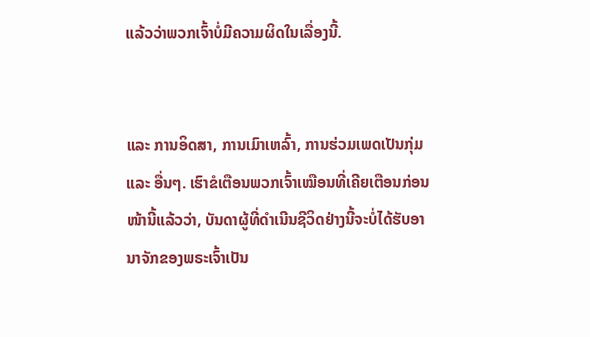ແລ້ວວ່າພວກເຈົ້າບໍ່ມີຄວາມຜິດໃນເລື່ອງນີ້.


ແລະ ການອິດສາ, ການເມົາເຫລົ້າ, ການຮ່ວມເພດເປັນກຸ່ມ ແລະ ອື່ນໆ. ເຮົາຂໍເຕືອນພວກເຈົ້າເໝືອນທີ່ເຄີຍເຕືອນກ່ອນໜ້ານີ້ແລ້ວວ່າ, ບັນດາຜູ້ທີ່ດໍາເນີນຊີວິດຢ່າງນີ້ຈະບໍ່ໄດ້ຮັບອານາຈັກຂອງພຣະເຈົ້າເປັນ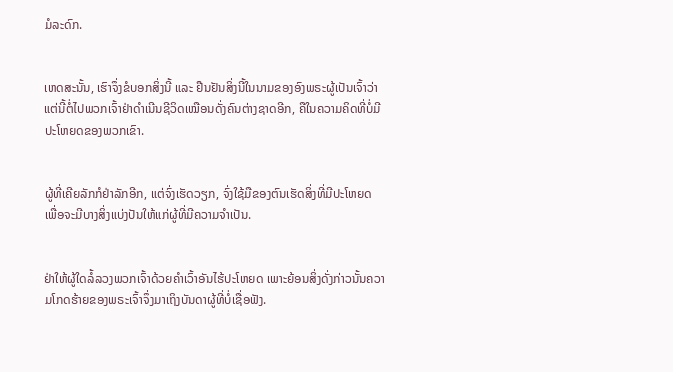ມໍລະດົກ.


ເຫດສະນັ້ນ, ເຮົາຈຶ່ງຂໍບອກສິ່ງນີ້ ແລະ ຢືນຢັນສິ່ງນີ້ໃນນາມຂອງອົງພຣະຜູ້ເປັນເຈົ້າວ່າ ແຕ່ນີ້ຕໍ່ໄປພວກເຈົ້າຢ່າດຳເນີນຊີວິດເໝືອນດັ່ງຄົນຕ່າງຊາດອີກ, ຄືໃນຄວາມຄິດທີ່ບໍ່ມີປະໂຫຍດຂອງພວກເຂົາ.


ຜູ້ທີ່ເຄີຍລັກກໍຢ່າລັກອີກ, ແຕ່ຈົ່ງເຮັດວຽກ, ຈົ່ງໃຊ້ມືຂອງຕົນເຮັດສິ່ງທີ່ມີປະໂຫຍດ ເພື່ອຈະມີບາງສິ່ງແບ່ງປັນໃຫ້ແກ່ຜູ້ທີ່ມີຄວາມຈຳເປັນ.


ຢ່າໃຫ້ຜູ້ໃດລໍ້ລວງພວກເຈົ້າດ້ວຍຄຳເວົ້າອັນໄຮ້ປະໂຫຍດ ເພາະຍ້ອນສິ່ງດັ່ງກ່າວນັ້ນຄວາມໂກດຮ້າຍຂອງພຣະເຈົ້າຈຶ່ງມາເຖິງບັນດາຜູ້ທີ່ບໍ່ເຊື່ອຟັງ.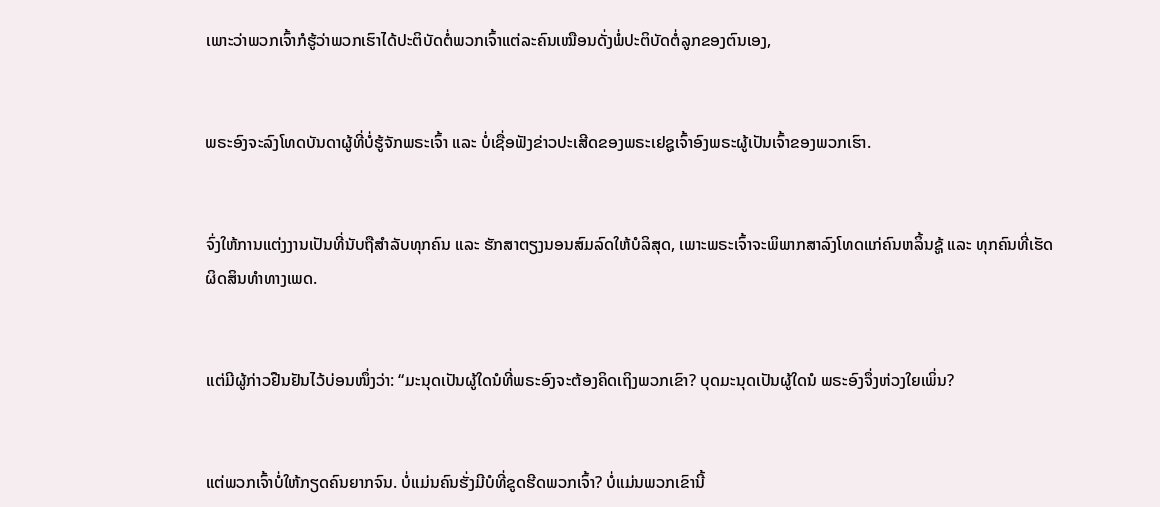ເພາະວ່າພວກເຈົ້າກໍຮູ້ວ່າພວກເຮົາໄດ້ປະຕິບັດຕໍ່ພວກເຈົ້າແຕ່ລະຄົນເໝືອນດັ່ງພໍ່ປະຕິບັດຕໍ່ລູກຂອງຕົນເອງ,


ພຣະອົງຈະລົງໂທດບັນດາຜູ້ທີ່ບໍ່ຮູ້ຈັກພຣະເຈົ້າ ແລະ ບໍ່ເຊື່ອຟັງຂ່າວປະເສີດຂອງພຣະເຢຊູເຈົ້າອົງພຣະຜູ້ເປັນເຈົ້າຂອງພວກເຮົາ.


ຈົ່ງໃຫ້ການແຕ່ງງານເປັນທີ່ນັບຖືສຳລັບທຸກຄົນ ແລະ ຮັກສາຕຽງນອນສົມລົດໃຫ້ບໍລິສຸດ, ເພາະພຣະເຈົ້າຈະພິພາກສາລົງໂທດແກ່ຄົນຫລິ້ນຊູ້ ແລະ ທຸກຄົນທີ່ເຮັດຜິດສິນທຳທາງເພດ.


ແຕ່ມີຜູ້ກ່າວຢືນຢັນໄວ້ບ່ອນໜຶ່ງວ່າ: “ມະນຸດເປັນຜູ້ໃດນໍທີ່ພຣະອົງຈະຕ້ອງຄິດເຖິງພວກເຂົາ? ບຸດມະນຸດເປັນຜູ້ໃດນໍ ພຣະອົງຈຶ່ງຫ່ວງໃຍເພິ່ນ?


ແຕ່ພວກເຈົ້າບໍ່ໃຫ້ກຽດຄົນຍາກຈົນ. ບໍ່ແມ່ນຄົນຮັ່ງມີບໍທີ່ຂູດຮີດພວກເຈົ້າ? ບໍ່ແມ່ນພວກເຂົານີ້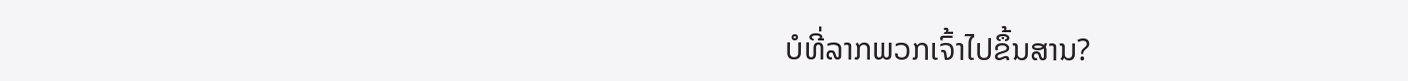ບໍທີ່ລາກພວກເຈົ້າໄປຂຶ້ນສານ?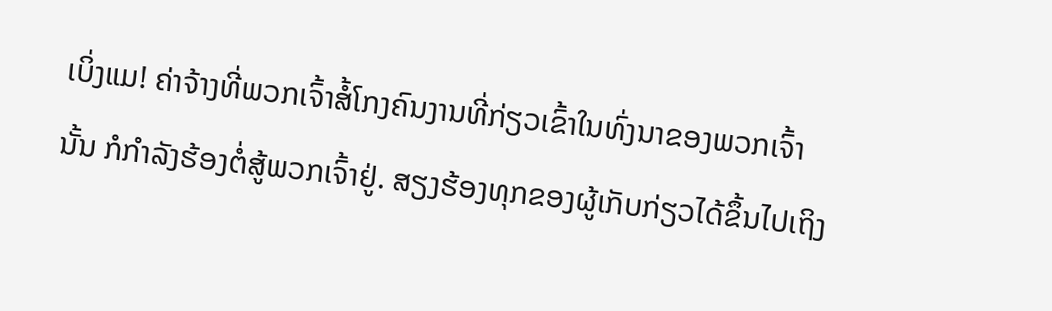ເບິ່ງແມ! ຄ່າຈ້າງທີ່ພວກເຈົ້າສໍ້ໂກງຄົນງານທີ່ກ່ຽວເຂົ້າໃນທົ່ງນາຂອງພວກເຈົ້ານັ້ນ ກໍກຳລັງຮ້ອງຕໍ່ສູ້ພວກເຈົ້າຢູ່. ສຽງຮ້ອງທຸກຂອງຜູ້ເກັບກ່ຽວໄດ້ຂຶ້ນໄປເຖິງ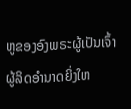ຫູຂອງອົງພຣະຜູ້ເປັນເຈົ້າຜູ້ລິດອຳນາດຍິ່ງໃຫ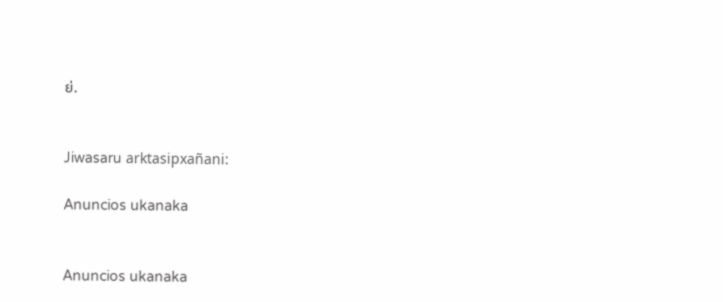ຍ່.


Jiwasaru arktasipxañani:

Anuncios ukanaka


Anuncios ukanaka